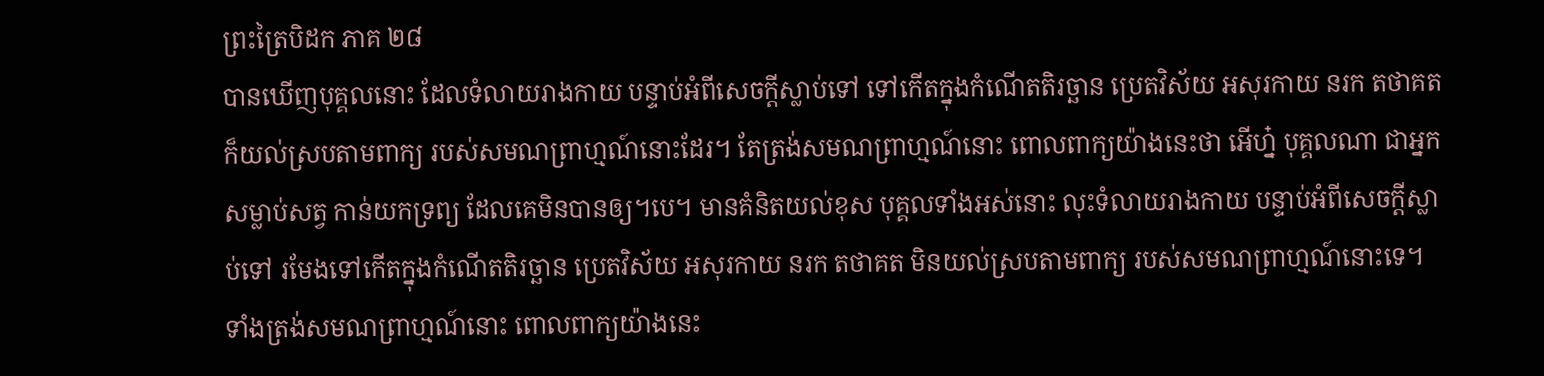ព្រះត្រៃបិដក ភាគ ២៨
បានឃើញបុគ្គលនោះ ដែលទំលាយរាងកាយ បន្ទាប់អំពីសេចក្តីស្លាប់ទៅ ទៅកើតក្នុងកំណើតតិរច្ឆាន ប្រេតវិស័យ អសុរកាយ នរក តថាគត ក៏យល់ស្របតាមពាក្យ របស់សមណព្រាហ្មណ៍នោះដែរ។ តែត្រង់សមណព្រាហ្មណ៍នោះ ពោលពាក្យយ៉ាងនេះថា អើហ្ន៎ បុគ្គលណា ជាអ្នកសម្លាប់សត្វ កាន់យកទ្រព្យ ដែលគេមិនបានឲ្យ។បេ។ មានគំនិតយល់ខុស បុគ្គលទាំងអស់នោះ លុះទំលាយរាងកាយ បន្ទាប់អំពីសេចក្តីស្លាប់ទៅ រមែងទៅកើតក្នុងកំណើតតិរច្ឆាន ប្រេតវិស័យ អសុរកាយ នរក តថាគត មិនយល់ស្របតាមពាក្យ របស់សមណព្រាហ្មណ៍នោះទេ។ ទាំងត្រង់សមណព្រាហ្មណ៍នោះ ពោលពាក្យយ៉ាងនេះ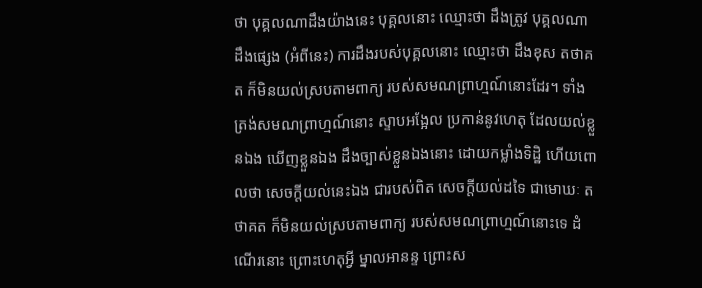ថា បុគ្គលណាដឹងយ៉ាងនេះ បុគ្គលនោះ ឈ្មោះថា ដឹងត្រូវ បុគ្គលណាដឹងផ្សេង (អំពីនេះ) ការដឹងរបស់បុគ្គលនោះ ឈ្មោះថា ដឹងខុស តថាគត ក៏មិនយល់ស្របតាមពាក្យ របស់សមណព្រាហ្មណ៍នោះដែរ។ ទាំងត្រង់សមណព្រាហ្មណ៍នោះ ស្ទាបអង្អែល ប្រកាន់នូវហេតុ ដែលយល់ខ្លួនឯង ឃើញខ្លួនឯង ដឹងច្បាស់ខ្លួនឯងនោះ ដោយកម្លាំងទិដ្ឋិ ហើយពោលថា សេចក្តីយល់នេះឯង ជារបស់ពិត សេចក្តីយល់ដទៃ ជាមោឃៈ តថាគត ក៏មិនយល់ស្របតាមពាក្យ របស់សមណព្រាហ្មណ៍នោះទេ ដំណើរនោះ ព្រោះហេតុអ្វី ម្នាលអានន្ទ ព្រោះស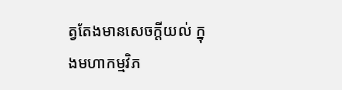ត្វតែងមានសេចក្តីយល់ ក្នុងមហាកម្មវិភ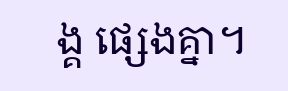ង្គ ផ្សេងគ្នា។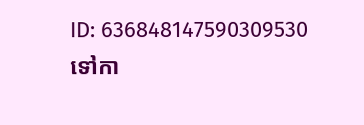ID: 636848147590309530
ទៅកា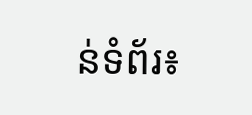ន់ទំព័រ៖